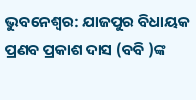ଭୁବନେଶ୍ୱର: ଯାଜପୁର ବିଧାୟକ ପ୍ରଣବ ପ୍ରକାଶ ଦାସ (ବବି )ଙ୍କ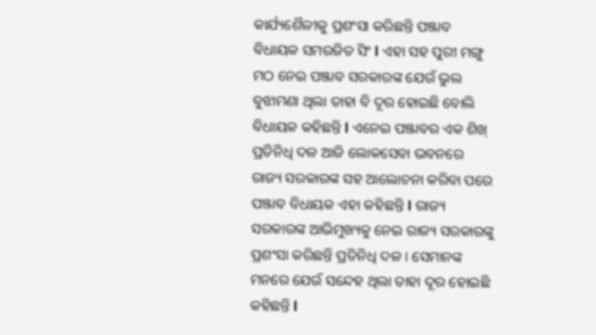କାର୍ଯ୍ୟଶୈଳୀକୁ ପ୍ରଶଂସା କରିଛନ୍ତି ପଞ୍ଜାବ ବିଧାୟକ ସମରଜିତ ସିଂ l ଏହା ସହ ପୁରୀ ମଙ୍ଗୁ ମଠ ନେଇ ପଞ୍ଜାବ ସରକାରଙ୍କ ଯେଉଁ ଭୁଲ ବୁଝାମଣା ଥିଲା ତାହା ବି ଦୂର ହୋଇଛି ବୋଲି ବିଧାୟକ କହିଛନ୍ତି l ଏନେଇ ପଞ୍ଜାବର ଏକ ଶିଖ୍ ପ୍ରତିନିଧି ଦଳ ଆଜି ଲୋକସେବା ଭବନରେ ରାଜ୍ୟ ସରକାରଙ୍କ ସହ ଆଲୋଚନା କରିବା ପରେ ପଞ୍ଜାବ ବିଧାୟକ ଏହା କହିଛନ୍ତି l ରାଜ୍ୟ ସରକାରଙ୍କ ଆଭିମୁଖ୍ୟକୁ ନେଇ ରାଜ୍ୟ ସରକାରଙ୍କୁ ପ୍ରଶଂସା କରିଛନ୍ତି ପ୍ରତିନିଧି ଦଳ । ସେମାନଙ୍କ ମନରେ ଯେଉଁ ସନ୍ଦେହ ଥିଲା ତାହା ଦୂର ହୋଇଛି କହିଛନ୍ତି l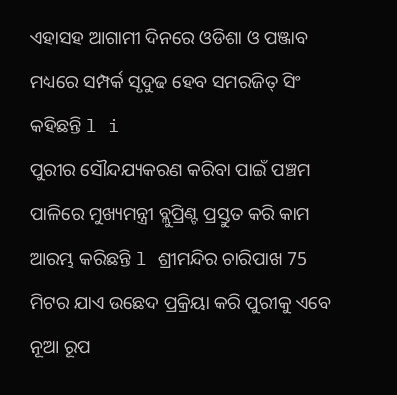ଏହାସହ ଆଗାମୀ ଦିନରେ ଓଡିଶା ଓ ପଞ୍ଜାବ ମଧ୍ୟରେ ସମ୍ପର୍କ ସୃଦୁଢ ହେବ ସମରଜିତ୍ ସିଂ କହିଛନ୍ତି l i
ପୁରୀର ସୌନ୍ଦଯ୍ୟକରଣ କରିବା ପାଇଁ ପଞ୍ଚମ ପାଳିରେ ମୁଖ୍ୟମନ୍ତ୍ରୀ ବ୍ଲୁପ୍ରିଣ୍ଟ ପ୍ରସ୍ତୁତ କରି କାମ ଆରମ୍ଭ କରିଛନ୍ତି l ଶ୍ରୀମନ୍ଦିର ଚାରିପାଖ 75 ମିଟର ଯାଏ ଉଛେଦ ପ୍ରକ୍ରିୟା କରି ପୁରୀକୁ ଏବେ ନୂଆ ରୂପ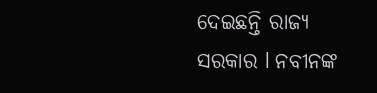ଦେଇଛନ୍ତି ରାଜ୍ୟ ସରକାର l ନବୀନଙ୍କ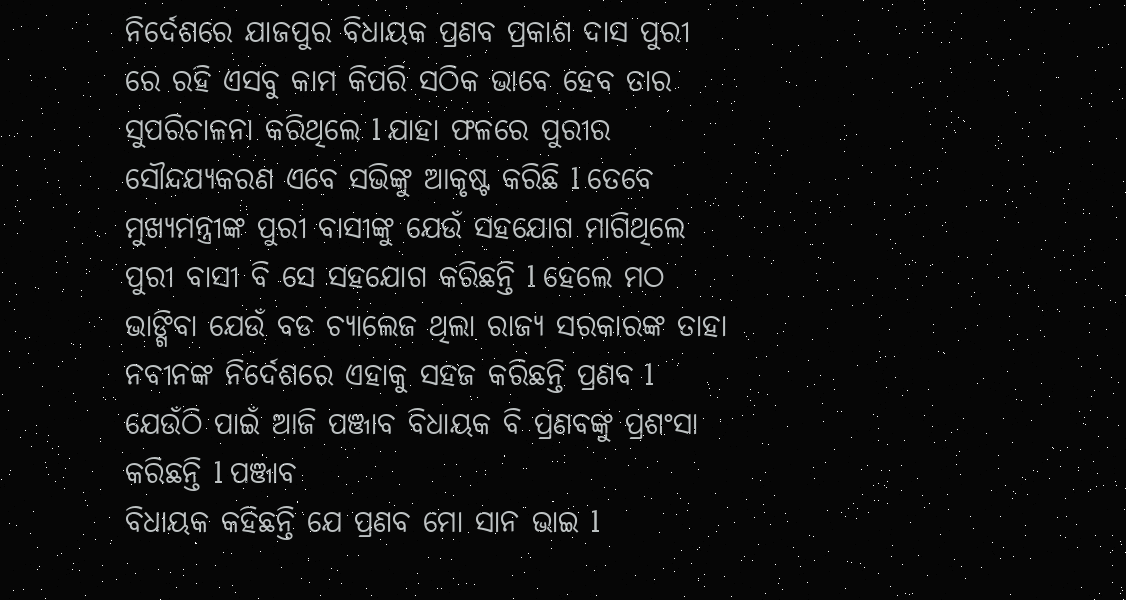ନିର୍ଦେଶରେ ଯାଜପୁର ବିଧାୟକ ପ୍ରଣବ ପ୍ରକାଶ ଦାସ ପୁରୀ ରେ ରହି ଏସବୁ କାମ କିପରି ସଠିକ ଭାବେ ହେବ ତାର ସୁପରିଚାଳନା କରିଥିଲେ l ଯାହା ଫଳରେ ପୁରୀର ସୌନ୍ଦଯ୍ୟକରଣ ଏବେ ସଭିଙ୍କୁ ଆକୃଷ୍ଟ କରିଛି l ତେବେ ମୁଖ୍ୟମନ୍ତ୍ରୀଙ୍କ ପୁରୀ ବାସୀଙ୍କୁ ଯେଉଁ ସହଯୋଗ ମାଗିଥିଲେ ପୁରୀ ବାସୀ ବି ସେ ସହଯୋଗ କରିଛନ୍ତି l ହେଲେ ମଠ ଭାଙ୍ଗିବା ଯେଉଁ ବଡ ଚ୍ୟାଲେଜ ଥିଲା ରାଜ୍ୟ ସରକାରଙ୍କ ତାହା ନବୀନଙ୍କ ନିର୍ଦେଶରେ ଏହାକୁ ସହଜ କରିଛନ୍ତି ପ୍ରଣବ l ଯେଉଁଠି ପାଇଁ ଆଜି ପଞ୍ଜାବ ବିଧାୟକ ବି ପ୍ରଣବଙ୍କୁ ପ୍ରଶଂସା କରିଛନ୍ତି l ପଞ୍ଜାବ
ବିଧାୟକ କହିଛନ୍ତି ଯେ ପ୍ରଣବ ମୋ ସାନ ଭାଇ l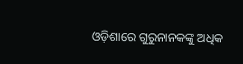ଓଡ଼ିଶାରେ ଗୁରୁନାନକଙ୍କୁ ଅଧିକ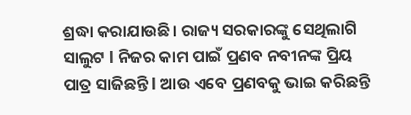ଶ୍ରଦ୍ଧା କରାଯାଉଛି। ରାଜ୍ୟ ସରକାରଙ୍କୁ ସେଥିଲାଗି ସାଲୁଟ l ନିଜର କାମ ପାଇଁ ପ୍ରଣବ ନବୀନଙ୍କ ପ୍ରିୟ ପାତ୍ର ସାଜିଛନ୍ତି l ଆଉ ଏବେ ପ୍ରଣବକୁ ଭାଇ କରିଛନ୍ତି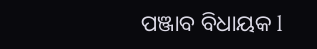ପଞ୍ଜାବ ବିଧାୟକ l